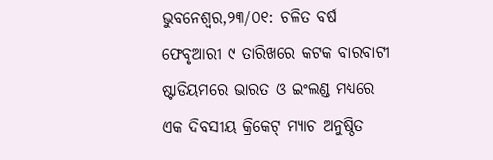ଭୁବନେଶ୍ୱର,୨୩/୦୧: ଚଳିତ ବର୍ଷ ଫେବୃଆରୀ ୯ ତାରିଖରେ କଟକ ବାରବାଟୀ ଷ୍ଟାଡିୟମରେ ଭାରତ ଓ ଇଂଲଣ୍ଡ ମଧ୍ୟରେ ଏକ ଦିବସୀୟ କ୍ରିକେଟ୍ ମ୍ୟାଚ ଅନୁଷ୍ଠିତ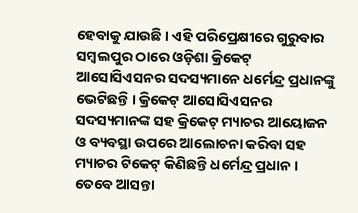ହେବାକୁ ଯାଉଛି । ଏହି ପରିପ୍ରେକ୍ଷୀରେ ଗୁରୁବାର ସମ୍ବଲପୁର ଠାରେ ଓଡ଼ିଶା କ୍ରିକେଟ୍ ଆସୋସିଏସନର ସଦସ୍ୟମାନେ ଧର୍ମେନ୍ଦ୍ର ପ୍ରଧାନଙ୍କୁ ଭେଟିଛନ୍ତି । କ୍ରିକେଟ୍ ଆସୋସିଏସନର ସଦସ୍ୟମାନଙ୍କ ସହ କ୍ରିକେଟ୍ ମ୍ୟାଚର ଆୟୋଜନ ଓ ବ୍ୟବସ୍ଥା ଉପରେ ଆଲୋଚନା କରିବା ସହ ମ୍ୟାଚର ଟିକେଟ୍ କିଣିଛନ୍ତି ଧର୍ମେନ୍ଦ୍ର ପ୍ରଧାନ ।
ତେବେ ଆସନ୍ତା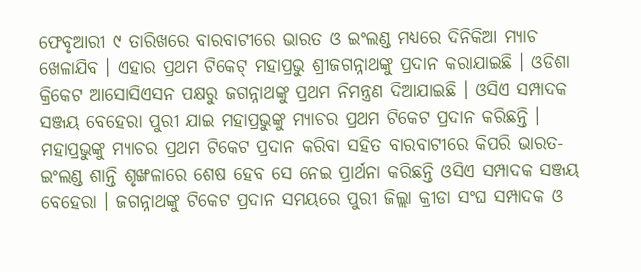ଫେବୃଆରୀ ୯ ତାରିଖରେ ବାରବାଟୀରେ ଭାରତ ଓ ଇଂଲଣ୍ଡ ମଧ୍ୟରେ ଦିନିକିଆ ମ୍ୟାଚ ଖେଳାଯିବ । ଏହାର ପ୍ରଥମ ଟିକେଟ୍ ମହାପ୍ରଭୁ ଶ୍ରୀଜଗନ୍ନାଥଙ୍କୁ ପ୍ରଦାନ କରାଯାଇଛି । ଓଡିଶା କ୍ରିକେଟ ଆସୋସିଏସନ ପକ୍ଷରୁ ଜଗନ୍ନାଥଙ୍କୁ ପ୍ରଥମ ନିମନ୍ତ୍ରଣ ଦିଆଯାଇଛି । ଓସିଏ ସମ୍ପାଦକ ସଞ୍ଜୟ ବେହେରା ପୁରୀ ଯାଇ ମହାପ୍ରଭୁଙ୍କୁ ମ୍ୟାଚର ପ୍ରଥମ ଟିକେଟ ପ୍ରଦାନ କରିଛନ୍ତି । ମହାପ୍ରଭୁଙ୍କୁ ମ୍ୟାଚର ପ୍ରଥମ ଟିକେଟ ପ୍ରଦାନ କରିବା ସହିତ ବାରବାଟୀରେ କିପରି ଭାରତ-ଇଂଲଣ୍ଡ ଶାନ୍ତି ଶୃଙ୍ଖଳାରେ ଶେଷ ହେବ ସେ ନେଇ ପ୍ରାର୍ଥନା କରିଛନ୍ତି ଓସିଏ ସମ୍ପାଦକ ସଞ୍ଜୟ ବେହେରା । ଜଗନ୍ନାଥଙ୍କୁ ଟିକେଟ ପ୍ରଦାନ ସମୟରେ ପୁରୀ ଜିଲ୍ଲା କ୍ରୀଡା ସଂଘ ସମ୍ପାଦକ ଓ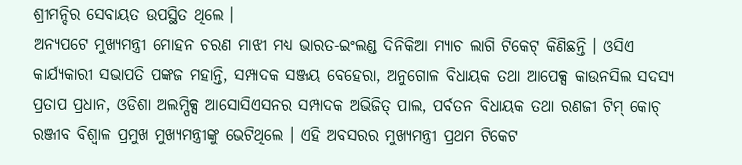ଶ୍ରୀମନ୍ଦିର ସେବାୟତ ଉପସ୍ଥିତ ଥିଲେ ।
ଅନ୍ୟପଟେ ମୁଖ୍ୟମନ୍ତ୍ରୀ ମୋହନ ଚରଣ ମାଝୀ ମଧ୍ୟ ଭାରତ-ଇଂଲଣ୍ଡ ଦିନିକିଆ ମ୍ୟାଚ ଲାଗି ଟିକେଟ୍ କିଣିଛନ୍ତି । ଓସିଏ କାର୍ଯ୍ୟକାରୀ ସଭାପତି ପଙ୍କଜ ମହାନ୍ତି, ସମ୍ପାଦକ ସଞ୍ଜୟ ବେହେରା, ଅନୁଗୋଳ ବିଧାୟକ ତଥା ଆପେକ୍ସ କାଉନସିଲ ସଦସ୍ୟ ପ୍ରତାପ ପ୍ରଧାନ, ଓଡିଶା ଅଲମ୍ପିକ୍ସ ଆସୋସିଏସନର ସମ୍ପାଦକ ଅଭିଜିତ୍ ପାଲ, ପର୍ବତନ ବିଧାୟକ ତଥା ରଣଜୀ ଟିମ୍ କୋଚ୍ ରଞ୍ଜୀବ ବିଶ୍ବାଳ ପ୍ରମୁଖ ମୁଖ୍ୟମନ୍ତ୍ରୀଙ୍କୁ ଭେଟିଥିଲେ । ଏହି ଅବସରର ମୁଖ୍ୟମନ୍ତ୍ରୀ ପ୍ରଥମ ଟିକେଟ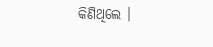କିଣିଥିଲେ ।